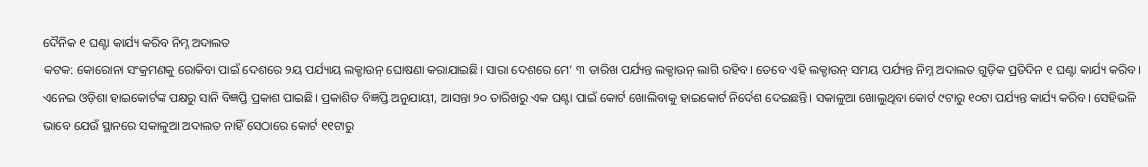ଦୈନିକ ୧ ଘଣ୍ଟା କାର୍ଯ୍ୟ କରିବ ନିମ୍ନ ଅଦାଲତ
କଟକ: କୋରୋନା ସଂକ୍ରମଣକୁ ରୋକିବା ପାଇଁ ଦେଶରେ ୨ୟ ପର୍ଯ୍ୟାୟ ଲକ୍ଡାଉନ୍ ଘୋଷଣା କରାଯାଇଛି। ସାରା ଦେଶରେ ମେ’ ୩ ତାରିଖ ପର୍ଯ୍ୟନ୍ତ ଲକ୍ଡାଉନ୍ ଲାଗି ରହିବ। ତେବେ ଏହି ଲକ୍ଡାଉନ୍ ସମୟ ପର୍ଯ୍ୟନ୍ତ ନିମ୍ନ ଅଦାଲତ ଗୁଡ଼ିକ ପ୍ରତିଦିନ ୧ ଘଣ୍ଟା କାର୍ଯ୍ୟ କରିବ। ଏନେଇ ଓଡ଼ିଶା ହାଇକୋର୍ଟଙ୍କ ପକ୍ଷରୁ ସାନି ବିଜ୍ଞପ୍ତି ପ୍ରକାଶ ପାଇଛି। ପ୍ରକାଶିତ ବିଜ୍ଞପ୍ତି ଅନୁଯାୟୀ, ଆସନ୍ତା ୨୦ ତାରିଖରୁ ଏକ ଘଣ୍ଟା ପାଇଁ କୋର୍ଟ ଖୋଲିବାକୁ ହାଇକୋର୍ଟ ନିର୍ଦେଶ ଦେଇଛନ୍ତି। ସକାଳୁଆ ଖୋଲୁଥିବା କୋର୍ଟ ୯ଟାରୁ ୧୦ଟା ପର୍ଯ୍ୟନ୍ତ କାର୍ଯ୍ୟ କରିବ। ସେହିଭଳି ଭାବେ ଯେଉଁ ସ୍ଥାନରେ ସକାଳୁଆ ଅଦାଲତ ନାହିଁ ସେଠାରେ କୋର୍ଟ ୧୧ଟାରୁ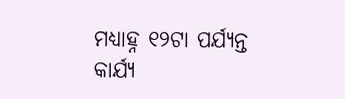ମଧ୍ୟାହ୍ନ ୧୨ଟା ପର୍ଯ୍ୟନ୍ତ କାର୍ଯ୍ୟ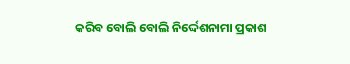କରିବ ବୋଲି ବୋଲି ନିର୍ଦ୍ଦେଶନାମା ପ୍ରକାଶ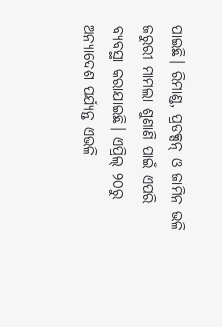ପାଇଛି। ରିମାଣ୍ଡ, ପ୍ରଡକ୍ସନ୍ ଓ ଜାମିନ ଭଳି ଜରୁରୀ ମାମଲା ଶୁଣାଣି ପାଇଁ ଏପରି ବ୍ୟବସ୍ଥା କରାଯାଇଛି। ଏପ୍ରିଲ୍ ୨୦ରୁ ଅନ୍ୟାଦେଶ ପର୍ଯ୍ୟନ୍ତ ଏଭଳି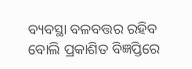ବ୍ୟବସ୍ଥା ବଳବତ୍ତର ରହିବ ବୋଲି ପ୍ରକାଶିତ ବିଜ୍ଞପ୍ତିରେ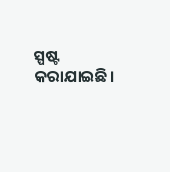ସ୍ପଷ୍ଟ କରାଯାଇଛି।